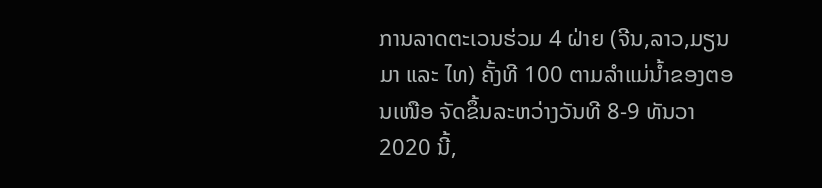ການລາດຕະເວນຮ່ວມ 4 ຝ່າຍ (ຈີນ,ລາວ,ມຽນມາ ແລະ ໄທ) ຄັ້ງທີ 100 ຕາມລໍາແມ່ນໍ້າຂອງຕອນເໜືອ ຈັດຂຶ້ນລະຫວ່າງວັນທີ 8-9 ທັນວາ 2020 ນີ້,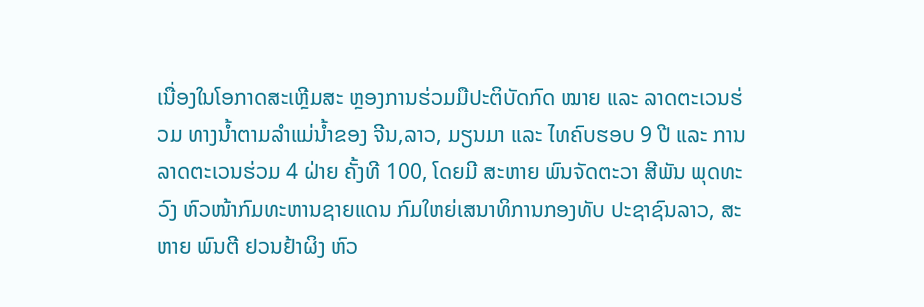ເນື່ອງໃນໂອກາດສະເຫຼີມສະ ຫຼອງການຮ່ວມມືປະຕິບັດກົດ ໝາຍ ແລະ ລາດຕະເວນຮ່ວມ ທາງນໍ້າຕາມລໍາແມ່ນໍ້າຂອງ ຈີນ,ລາວ, ມຽນມາ ແລະ ໄທຄົບຮອບ 9 ປີ ແລະ ການລາດຕະເວນຮ່ວມ 4 ຝ່າຍ ຄັ້ງທີ 100, ໂດຍມີ ສະຫາຍ ພົນຈັດຕະວາ ສີພັນ ພຸດທະວົງ ຫົວໜ້າກົມທະຫານຊາຍແດນ ກົມໃຫຍ່ເສນາທິການກອງທັບ ປະຊາຊົນລາວ, ສະຫາຍ ພົນຕີ ຢວນຢ້າຜິງ ຫົວ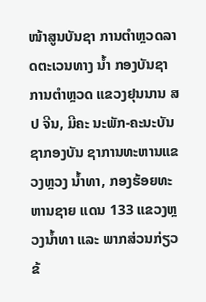ໜ້າສູນບັນຊາ ການຕໍາຫຼວດລາດຕະເວນທາງ ນໍ້າ ກອງບັນຊາການຕໍາຫຼວດ ແຂວງຢຸນນານ ສປ ຈີນ, ມີຄະ ນະພັກ-ຄະນະບັນຊາກອງບັນ ຊາການທະຫານແຂວງຫຼວງ ນໍ້າທາ, ກອງຮ້ອຍທະຫານຊາຍ ແດນ 133 ແຂວງຫຼວງນໍ້າທາ ແລະ ພາກສ່ວນກ່ຽວຂ້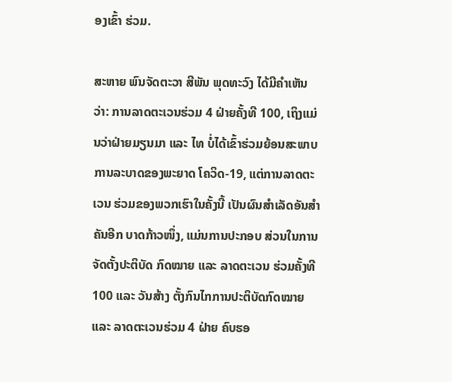ອງເຂົ້າ ຮ່ວມ.

ສະຫາຍ ພົນຈັດຕະວາ ສີພັນ ພຸດທະວົງ ໄດ້ມີຄໍາເຫັນວ່າ: ການລາດຕະເວນຮ່ວມ 4 ຝ່າຍຄັ້ງທີ 100, ເຖິງແມ່ນວ່າຝ່າຍມຽນມາ ແລະ ໄທ ບໍ່ໄດ້ເຂົ້າຮ່ວມຍ້ອນສະພາບການລະບາດຂອງພະຍາດ ໂຄວິດ-19, ແຕ່ການລາດຕະເວນ ຮ່ວມຂອງພວກເຮົາໃນຄັ້ງນີ້ ເປັນຜົນສໍາເລັດອັນສໍາຄັນອີກ ບາດກ້າວໜຶ່ງ, ແມ່ນການປະກອບ ສ່ວນໃນການຈັດຕັ້ງປະຕິບັດ ກົດໝາຍ ແລະ ລາດຕະເວນ ຮ່ວມຄັ້ງທີ 100 ແລະ ວັນສ້າງ ຕັ້ງກົນໄກການປະຕິບັດກົດໝາຍ ແລະ ລາດຕະເວນຮ່ວມ 4 ຝ່າຍ ຄົບຮອ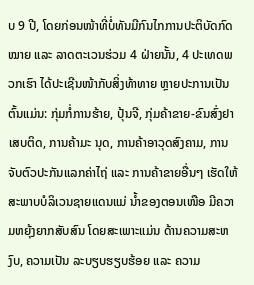ບ 9 ປີ, ໂດຍກ່ອນໜ້າທີ່ບໍ່ທັນມີກົນໄກການປະຕິບັດກົດໝາຍ ແລະ ລາດຕະເວນຮ່ວມ 4 ຝ່າຍນັ້ນ, 4 ປະເທດພວກເຮົາ ໄດ້ປະເຊີນໜ້າກັບສິ່ງທ້າທາຍ ຫຼາຍປະການເປັນຕົ້ນແມ່ນ: ກຸ່ມກໍ່ການຮ້າຍ, ປຸ້ນຈີ, ກຸ່ມຄ້າຂາຍ-ຂົນສົ່ງຢາເສບຕິດ, ການຄ້າມະ ນຸດ, ການຄ້າອາວຸດສົງຄາມ, ການຈັບຕົວປະກັນແລກຄ່າໄຖ່ ແລະ ການຄ້າຂາຍອື່ນໆ ເຮັດໃຫ້ສະພາບບໍລິເວນຊາຍແດນແມ່ ນໍ້າຂອງຕອນເໜືອ ມີຄວາມຫຍຸ້ງຍາກສັບສົນ ໂດຍສະເພາະແມ່ນ ດ້ານຄວາມສະຫງົບ, ຄວາມເປັນ ລະບຽບຮຽບຮ້ອຍ ແລະ ຄວາມ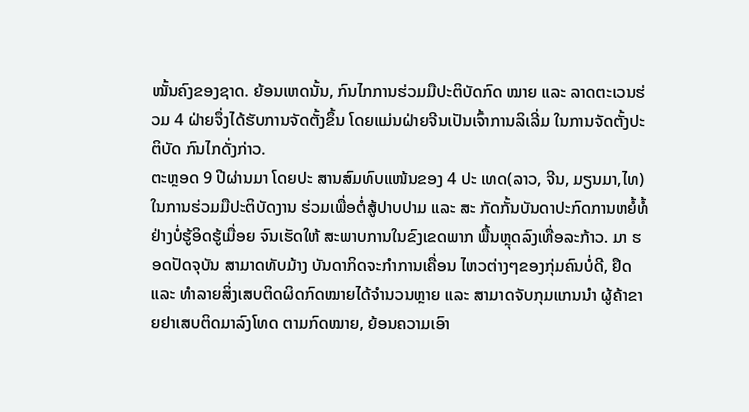ໝັ້ນຄົງຂອງຊາດ. ຍ້ອນເຫດນັ້ນ, ກົນໄກການຮ່ວມມືປະຕິບັດກົດ ໝາຍ ແລະ ລາດຕະເວນຮ່ວມ 4 ຝ່າຍຈຶ່ງໄດ້ຮັບການຈັດຕັ້ງຂຶ້ນ ໂດຍແມ່ນຝ່າຍຈີນເປັນເຈົ້າການລິເລີ່ມ ໃນການຈັດຕັ້ງປະຕິບັດ ກົນໄກດັ່ງກ່າວ.
ຕະຫຼອດ 9 ປີຜ່ານມາ ໂດຍປະ ສານສົມທົບແໜ້ນຂອງ 4 ປະ ເທດ(ລາວ, ຈີນ, ມຽນມາ,ໄທ) ໃນການຮ່ວມມືປະຕິບັດງານ ຮ່ວມເພື່ອຕໍ່ສູ້ປາບປາມ ແລະ ສະ ກັດກັ້ນບັນດາປະກົດການຫຍໍ້ທໍ້ ຢ່າງບໍ່ຮູ້ອິດຮູ້ເມື່ອຍ ຈົນເຮັດໃຫ້ ສະພາບການໃນຂົງເຂດພາກ ພື້ນຫຼຸດລົງເທື່ອລະກ້າວ. ມາ ຮອດປັດຈຸບັນ ສາມາດທັບມ້າງ ບັນດາກິດຈະກໍາການເຄື່ອນ ໄຫວຕ່າງໆຂອງກຸ່ມຄົນບໍ່ດີ, ຢຶດ ແລະ ທໍາລາຍສິ່ງເສບຕິດຜິດກົດໝາຍໄດ້ຈໍານວນຫຼາຍ ແລະ ສາມາດຈັບກຸມແກນນໍາ ຜູ້ຄ້າຂາຍຢາເສບຕິດມາລົງໂທດ ຕາມກົດໝາຍ, ຍ້ອນຄວາມເອົາ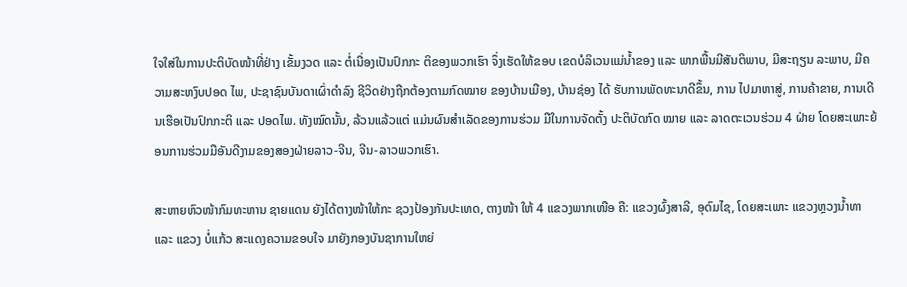ໃຈໃສ່ໃນການປະຕິບັດໜ້າທີ່ຢ່າງ ເຂັ້ມງວດ ແລະ ຕໍ່ເນື່ອງເປັນປົກກະ ຕິຂອງພວກເຮົາ ຈຶ່ງເຮັດໃຫ້ຂອບ ເຂດບໍລິເວນແມ່ນໍ້າຂອງ ແລະ ພາກພື້ນມີສັນຕິພາບ, ມີສະຖຽນ ລະພາບ, ມີຄວາມສະຫງົບປອດ ໄພ, ປະຊາຊົນບັນດາເຜົ່າດໍາລົງ ຊີວິດຢ່າງຖືກຕ້ອງຕາມກົດໝາຍ ຂອງບ້ານເມືອງ, ບ້ານຊ່ອງ ໄດ້ ຮັບການພັດທະນາດີຂຶ້ນ, ການ ໄປມາຫາສູ່, ການຄ້າຂາຍ, ການເດີນເຮືອເປັນປົກກະຕິ ແລະ ປອດໄພ. ທັງໝົດນັ້ນ, ລ້ວນແລ້ວແຕ່ ແມ່ນຜົນສໍາເລັດຂອງການຮ່ວມ ມືໃນການຈັດຕັ້ງ ປະຕິບັດກົດ ໝາຍ ແລະ ລາດຕະເວນຮ່ວມ 4 ຝ່າຍ ໂດຍສະເພາະຍ້ອນການຮ່ວມມືອັນດີງາມຂອງສອງຝ່າຍລາວ-ຈີນ, ຈີນ-ລາວພວກເຮົາ.

ສະຫາຍຫົວໜ້າກົມທະຫານ ຊາຍແດນ ຍັງໄດ້ຕາງໜ້າໃຫ້ກະ ຊວງປ້ອງກັນປະເທດ, ຕາງໜ້າ ໃຫ້ 4 ແຂວງພາກເໜືອ ຄື: ແຂວງຜົ້ງສາລີ, ອຸດົມໄຊ, ໂດຍສະເພາະ ແຂວງຫຼວງນໍ້າທາ ແລະ ແຂວງ ບໍ່ແກ້ວ ສະແດງຄວາມຂອບໃຈ ມາຍັງກອງບັນຊາການໃຫຍ່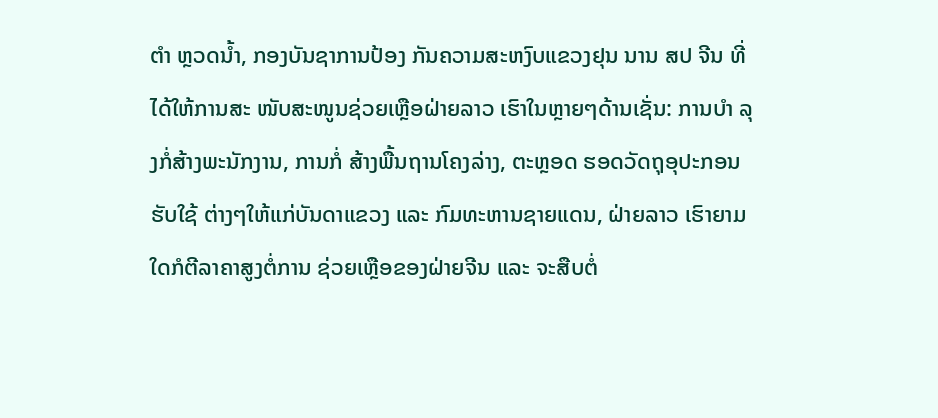ຕໍາ ຫຼວດນໍ້າ, ກອງບັນຊາການປ້ອງ ກັນຄວາມສະຫງົບແຂວງຢຸນ ນານ ສປ ຈີນ ທີ່ໄດ້ໃຫ້ການສະ ໜັບສະໜູນຊ່ວຍເຫຼືອຝ່າຍລາວ ເຮົາໃນຫຼາຍໆດ້ານເຊັ່ນ: ການບໍາ ລຸງກໍ່ສ້າງພະນັກງານ, ການກໍ່ ສ້າງພື້ນຖານໂຄງລ່າງ, ຕະຫຼອດ ຮອດວັດຖຸອຸປະກອນຮັບໃຊ້ ຕ່າງໆໃຫ້ແກ່ບັນດາແຂວງ ແລະ ກົມທະຫານຊາຍແດນ, ຝ່າຍລາວ ເຮົາຍາມໃດກໍຕີລາຄາສູງຕໍ່ການ ຊ່ວຍເຫຼືອຂອງຝ່າຍຈີນ ແລະ ຈະສືບຕໍ່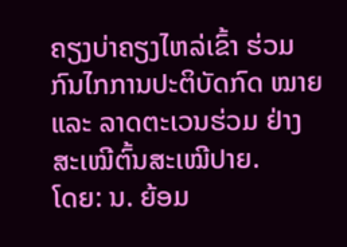ຄຽງບ່າຄຽງໄຫລ່ເຂົ້າ ຮ່ວມກົນໄກການປະຕິບັດກົດ ໝາຍ ແລະ ລາດຕະເວນຮ່ວມ ຢ່າງສະເໝີຕົ້ນສະເໝີປາຍ.
ໂດຍ: ນ. ຍ້ອມ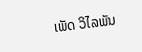ເພັດ ວິໄລພັນ